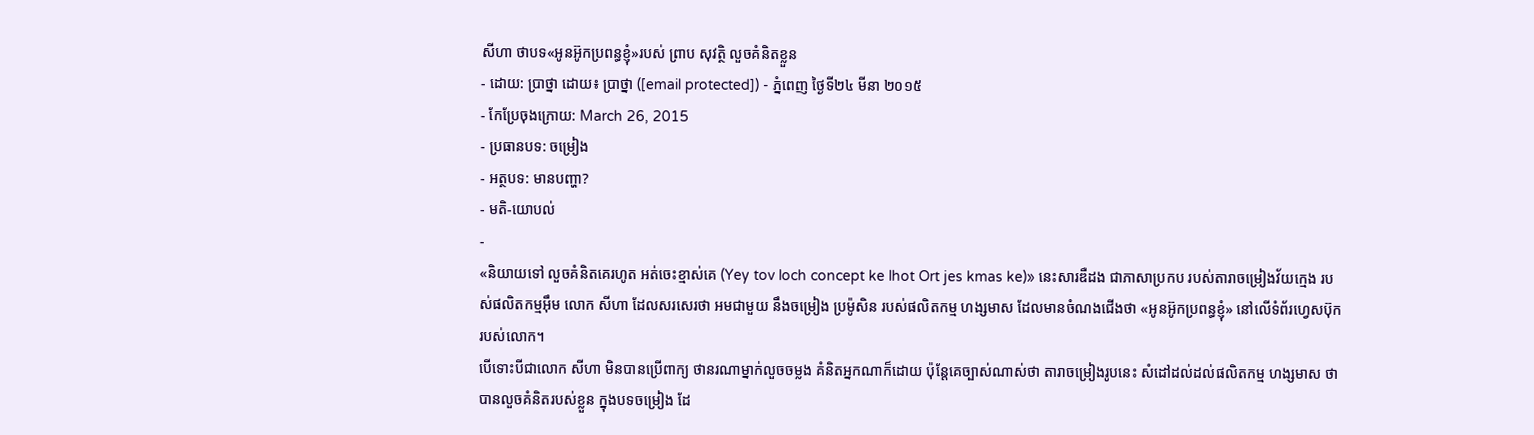សីហា ថាបទ«អូនអ៊ូកប្រពន្ធខ្ញុំ»របស់ ព្រាប សុវត្ថិ លួចគំនិតខ្លួន
- ដោយ: ប្រាថ្នា ដោយ៖ ប្រាថ្នា ([email protected]) - ភ្នំពេញ ថ្ងៃទី២៤ មីនា ២០១៥
- កែប្រែចុងក្រោយ: March 26, 2015
- ប្រធានបទ: ចម្រៀង
- អត្ថបទ: មានបញ្ហា?
- មតិ-យោបល់
-
«និយាយទៅ លួចគំនិតគេរហូត អត់ចេះខ្មាស់គេ (Yey tov loch concept ke lhot Ort jes kmas ke)» នេះសារឌឺដង ជាភាសាប្រកប របស់តារាចម្រៀងវ័យក្មេង របស់ផលិតកម្មអ៊ឹម លោក សីហា ដែលសរសេរថា អមជាមួយ នឹងចម្រៀង ប្រម៉ូសិន របស់ផលិតកម្ម ហង្សមាស ដែលមានចំណងជើងថា «អូនអ៊ូកប្រពន្ធខ្ញុំ» នៅលើទំព័រហ្វេសប៊ុករបស់លោក។
បើទោះបីជាលោក សីហា មិនបានប្រើពាក្យ ថានរណាម្នាក់លួចចម្លង គំនិតអ្នកណាក៏ដោយ ប៉ុន្តែគេច្បាស់ណាស់ថា តារាចម្រៀងរូបនេះ សំដៅដល់ដល់ផលិតកម្ម ហង្សមាស ថាបានលួចគំនិតរបស់ខ្លួន ក្នុងបទចម្រៀង ដែ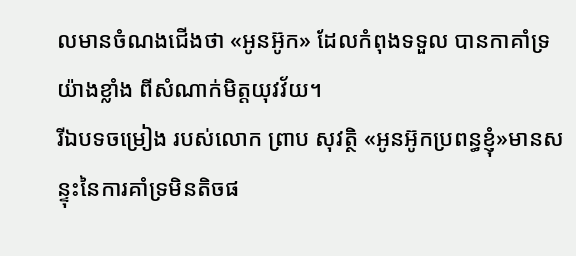លមានចំណងជើងថា «អូនអ៊ូក» ដែលកំពុងទទួល បានកាគាំទ្រយ៉ាងខ្លាំង ពីសំណាក់មិត្តយុវវ័យ។
រីឯបទចម្រៀង របស់លោក ព្រាប សុវត្ថិ «អូនអ៊ូកប្រពន្ធខ្ញុំ»មានសន្ទុះនៃការគាំទ្រមិនតិចផ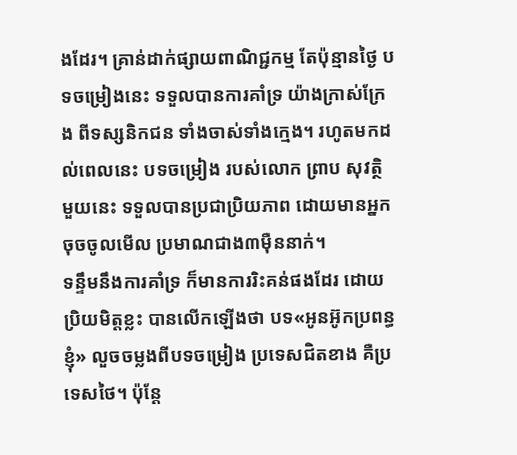ងដែរ។ គ្រាន់ដាក់ផ្សាយពាណិជ្ជកម្ម តែប៉ុន្មានថ្ងៃ បទចម្រៀងនេះ ទទួលបានការគាំទ្រ យ៉ាងក្រាស់ក្រែង ពីទស្សនិកជន ទាំងចាស់ទាំងក្មេង។ រហូតមកដល់ពេលនេះ បទចម្រៀង របស់លោក ព្រាប សុវត្ថិ មួយនេះ ទទួលបានប្រជាប្រិយភាព ដោយមានអ្នកចុចចូលមើល ប្រមាណជាង៣ម៉ឺននាក់។
ទន្ទឹមនឹងការគាំទ្រ ក៏មានការរិះគន់ផងដែរ ដោយប្រិយមិត្តខ្លះ បានលើកឡើងថា បទ«អូនអ៊ូកប្រពន្ធខ្ញុំ» លួចចម្លងពីបទចម្រៀង ប្រទេសជិតខាង គឺប្រទេសថៃ។ ប៉ុន្តែ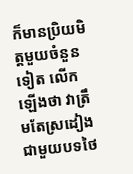ក៏មានប្រិយមិត្តមួយចំនួនទៀត លើកឡើងថា វាត្រឹមតែស្រដៀង ជាមួយបទថៃ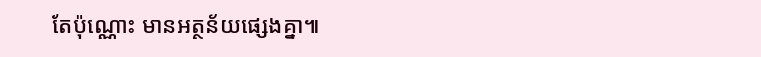តែប៉ុណ្ណោះ មានអត្ថន័យផ្សេងគ្នា៕